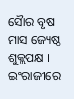ସୈାର ବୃଷ ମାସ ଜ୍ୟେଷ୍ଠ ଶୁକ୍ଲପକ୍ଷ । ଇଂରାଜୀରେ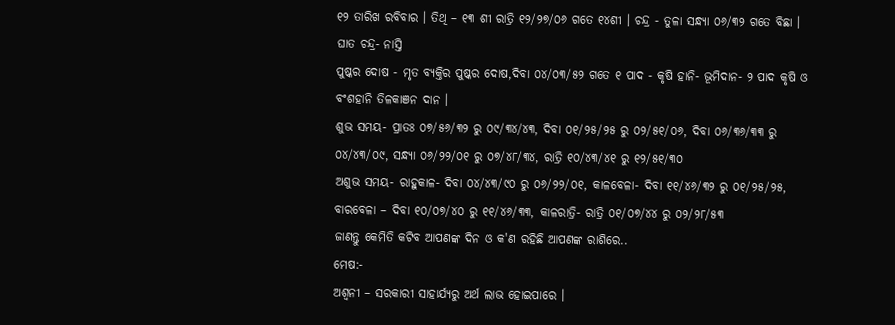୧୨ ତାରିଖ ରବିବାର । ତିଥି – ୧୩ ଶୀ ରାତ୍ରି ୧୨/୨୭/୦୬ ଗତେ ୧୪ଶୀ । ଚନ୍ଦ୍ର - ତୁଳା ସନ୍ଧ୍ୟା ୦୬/୩୨ ଗତେ ବିଛା ।
ଘାତ ଚନ୍ଦ୍ର- ନାସ୍ତି
ପୁଷ୍କର ଦୋଷ - ମୃତ ବ୍ୟକ୍ତିର ପୁଷ୍କର ଦୋଷ,ଦିବା ୦୪/୦୩/୫୨ ଗତେ ୧ ପାଦ - କୃଷି ହାନି- ଭୂମିଦାନ- ୨ ପାଦ କୃଷି ଓ ବଂଶହାନି ତିଳକାଞନ ଦାନ ।
ଶୁଭ ସମୟ- ପ୍ରାତଃ ୦୭/୫୬/୩୨ ରୁ ୦୯/୩୪/୪୩, ଦିବା ୦୧/୨୫/୨୫ ରୁ ୦୨/୫୧/୦୬, ଦିବା ୦୬/୩୬/୩୩ ରୁ ୦୪/୪୩/୦୯, ସନ୍ଧ୍ୟା ୦୬/୨୨/୦୧ ରୁ ୦୭/୪୮/୩୪, ରାତ୍ରି ୧୦/୪୩/୪୧ ରୁ ୧୨/୫୧/୩୦
ଅଶୁଭ ସମୟ- ରାହୁକାଳ- ଦିବା ୦୪/୪୩/୯୦ ରୁ ୦୬/୨୨/୦୧, କାଳବେଳା- ଦିବା ୧୧/୪୬/୩୨ ରୁ ୦୧/୨୫/୨୫, ବାରବେଳା – ଦିବା ୧୦/୦୭/୪୦ ରୁ ୧୧/୪୬/୩୩, କାଳରାତ୍ରି- ରାତ୍ରି ୦୧/୦୭/୪୪ ରୁ ୦୨/୨୮/୫୩
ଜାଣନ୍ତୁ କେମିତି କଟିବ ଆପଣଙ୍କ ଦିନ ଓ କ'ଣ ରହିଛି ଆପଣଙ୍କ ରାଶିରେ..
ମେଷ:-
ଅଶ୍ୱନୀ – ସରକାରୀ ସାହାର୍ଯ୍ୟରୁ ଅର୍ଥ ଲାଭ ହୋଇପାରେ ।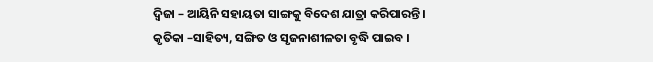ଦ୍ୱିଜା – ଆୟିନି ସହାୟତା ସାଙ୍ଗକୁ ବିଦେଶ ଯାତ୍ରା କରିପାରନ୍ତି ।
କୃତିକା –ସାହିତ୍ୟ, ସଙ୍ଗିତ ଓ ସୃଜନାଶୀଳତା ବୃଦ୍ଧି ପାଇବ ।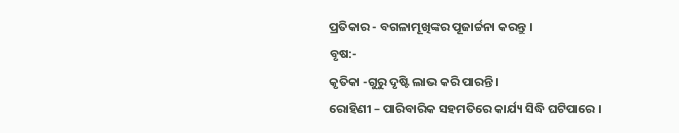ପ୍ରତିକାର - ବଗଳାମୂଖିଙ୍କର ପୂଜାର୍ଚ୍ଚନା କରନ୍ତୁ ।
ବୃଷ:-
କୃତିକା -ଗୁରୁ ଦୃଷ୍ଟି ଲାଭ କରି ପାରନ୍ତି ।
ରୋହିଣୀ – ପାରିବାରିକ ସହମତିରେ କାର୍ଯ୍ୟ ସିଦ୍ଧି ଘଟିପାରେ ।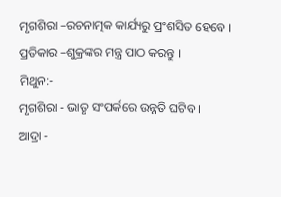ମୃଗଶିରା –ରଚନାତ୍ମକ କାର୍ଯ୍ୟରୁ ପ୍ରଂଶସିତ ହେବେ ।
ପ୍ରତିକାର –ଶୁକ୍ରଙ୍କର ମନ୍ତ୍ର ପାଠ କରନ୍ତୁ ।
ମିଥୁନ:-
ମୃଗଶିରା - ଭାତୃ ସଂପର୍କରେ ଉନ୍ନତି ଘଟିବ ।
ଆଦ୍ରା -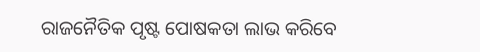ରାଜନୈତିକ ପୃଷ୍ଟ ପୋଷକତା ଲାଭ କରିବେ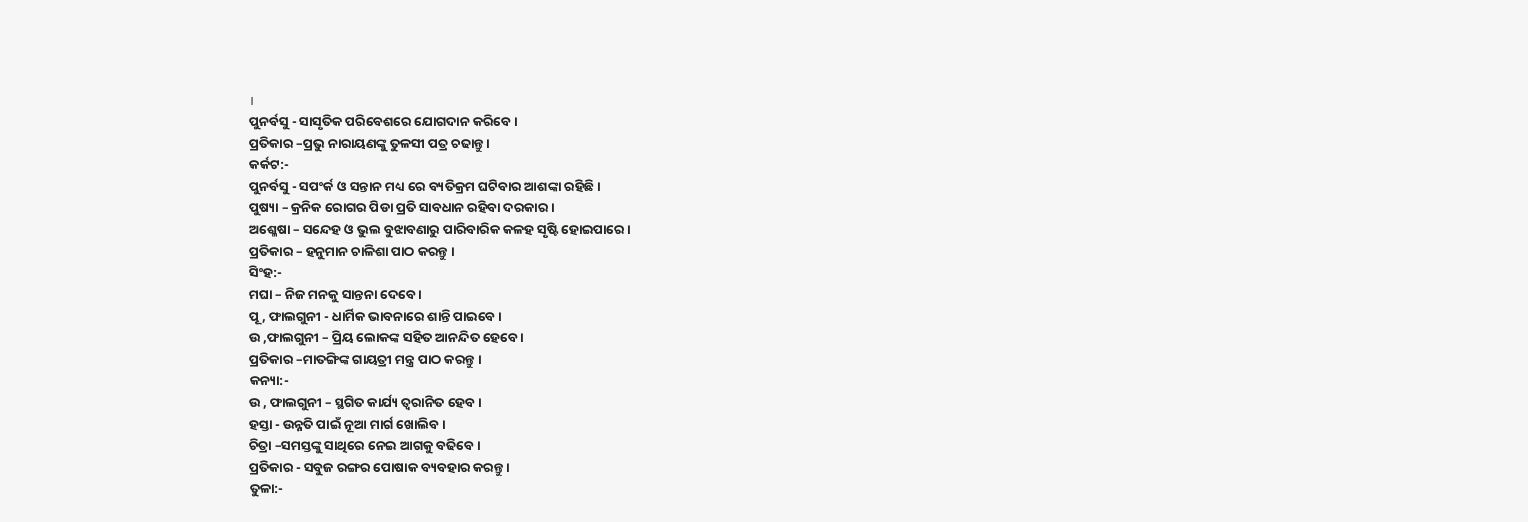।
ପୁନର୍ବସୁ - ସାସୃତିକ ପରିବେଶରେ ଯୋଗଦାନ କରିବେ ।
ପ୍ରତିକାର –ପ୍ରଭୁ ନାରାୟଣଙ୍କୁ ତୁଳସୀ ପତ୍ର ଚଢାନ୍ତୁ ।
କର୍କଟ:-
ପୁନର୍ବସୁ - ସପଂର୍କ ଓ ସନ୍ତାନ ମଧ୍ୟ ରେ ବ୍ୟତିକ୍ରମ ଘଟିବାର ଆଶଙ୍କା ରହିଛି ।
ପୁଷ୍ୟା – କ୍ରନିକ ରୋଗର ପିଡା ପ୍ରତି ସାବଧାନ ରହିବା ଦରକାର ।
ଅଶ୍ଳେଷା – ସନ୍ଦେହ ଓ ଭୁଲ ବୁଝାବଣାରୁ ପାରିବାରିକ କଳହ ସୃଷ୍ଟି ହୋଇପାରେ ।
ପ୍ରତିକାର – ହନୁମାନ ଚାଳିଶା ପାଠ କରନ୍ତୁ ।
ସିଂହ:-
ମଘା – ନିଜ ମନକୁ ସାନ୍ତନା ଦେବେ ।
ପୂ , ଫାଲଗୁନୀ - ଧାର୍ମିକ ଭାବନାରେ ଶାନ୍ତି ପାଇବେ ।
ଉ ,ଫାଲଗୁନୀ – ପ୍ରିୟ ଲୋକଙ୍କ ସହିତ ଆନନ୍ଦିତ ହେବେ ।
ପ୍ରତିକାର –ମାତଙ୍ଗିଙ୍କ ଗାୟତ୍ରୀ ମନ୍ତ୍ର ପାଠ କରନ୍ତୁ ।
କନ୍ୟା:-
ଉ , ଫାଲଗୁନୀ – ସ୍ଥଗିତ କାର୍ଯ୍ୟ ତ୍ୱରାନିତ ହେବ ।
ହସ୍ତା - ଉନ୍ନତି ପାଇଁ ନୂଆ ମାର୍ଗ ଖୋଲିବ ।
ଚିତ୍ରା –ସମସ୍ତଙ୍କୁ ସାଥିରେ ନେଇ ଆଗକୁ ବଢିବେ ।
ପ୍ରତିକାର - ସବୁଜ ରଙ୍ଗର ପୋଷାକ ବ୍ୟବହାର କରନ୍ତୁ ।
ତୁଳା:-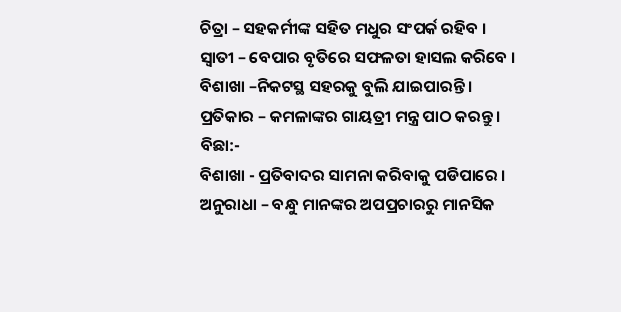ଚିତ୍ରା – ସହକର୍ମୀଙ୍କ ସହିତ ମଧୁର ସଂପର୍କ ରହିବ ।
ସ୍ୱାତୀ – ବେପାର ବୃତିରେ ସଫଳତା ହାସଲ କରିବେ ।
ବିଶାଖା –ନିକଟସ୍ଥ ସହରକୁ ବୁଲି ଯାଇପାରନ୍ତି ।
ପ୍ରତିକାର – କମଳାଙ୍କର ଗାୟତ୍ରୀ ମନ୍ତ୍ର ପାଠ କରନ୍ତୁ ।
ବିଛା:-
ବିଶାଖା - ପ୍ରତିବାଦର ସାମନା କରିବାକୁ ପଡିପାରେ ।
ଅନୁରାଧା – ବନ୍ଧୁ ମାନଙ୍କର ଅପପ୍ରଚାରରୁ ମାନସିକ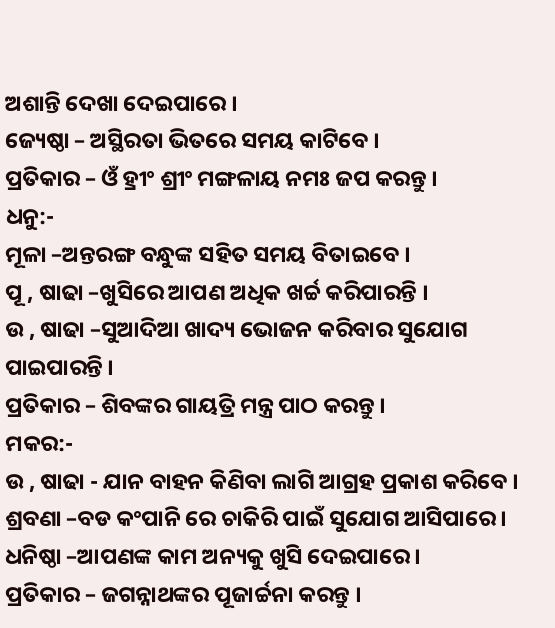ଅଶାନ୍ତି ଦେଖା ଦେଇପାରେ ।
ଜ୍ୟେଷ୍ଠା – ଅସ୍ଥିରତା ଭିତରେ ସମୟ କାଟିବେ ।
ପ୍ରତିକାର – ଓଁ ହ୍ରୀଂ ଶ୍ରୀଂ ମଙ୍ଗଳାୟ ନମଃ ଜପ କରନ୍ତୁ ।
ଧନୁ:-
ମୂଳା –ଅନ୍ତରଙ୍ଗ ବନ୍ଧୁଙ୍କ ସହିତ ସମୟ ବିତାଇବେ ।
ପୂ , ଷାଢା –ଖୁସିରେ ଆପଣ ଅଧିକ ଖର୍ଚ୍ଚ କରିପାରନ୍ତି ।
ଉ , ଷାଢା –ସୁଆଦିଆ ଖାଦ୍ୟ ଭୋଜନ କରିବାର ସୁଯୋଗ ପାଇପାରନ୍ତି ।
ପ୍ରତିକାର – ଶିବଙ୍କର ଗାୟତ୍ରି ମନ୍ତ୍ର ପାଠ କରନ୍ତୁ ।
ମକର:-
ଉ , ଷାଢା - ଯାନ ବାହନ କିଣିବା ଲାଗି ଆଗ୍ରହ ପ୍ରକାଶ କରିବେ ।
ଶ୍ରବଣା –ବଡ କଂପାନି ରେ ଚାକିରି ପାଇଁ ସୁଯୋଗ ଆସିପାରେ ।
ଧନିଷ୍ଠା –ଆପଣଙ୍କ କାମ ଅନ୍ୟକୁ ଖୁସି ଦେଇପାରେ ।
ପ୍ରତିକାର – ଜଗନ୍ନାଥଙ୍କର ପୂଜାର୍ଚ୍ଚନା କରନ୍ତୁ ।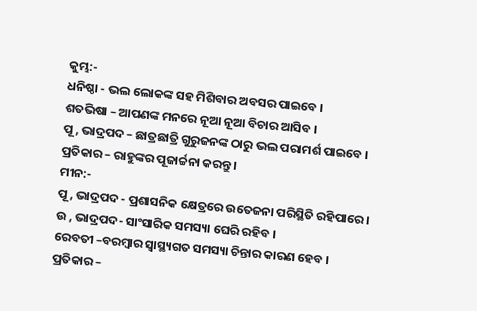କୁମ୍ଭ:-
ଧନିଷ୍ଠା - ଭଲ ଲୋକଙ୍କ ସହ ମିଶିବାର ଅବସର ପାଇବେ ।
ଶତଭିଷା – ଆପଣଙ୍କ ମନରେ ନୂଆ ନୂଆ ବିଚାର ଆସିବ ।
ପୂ , ଭାଦ୍ରପଦ – ଛାତ୍ରଛାତ୍ରି ଗୁରୁଜନଙ୍କ ଠାରୁ ଭଲ ପରାମର୍ଶ ପାଇବେ ।
ପ୍ରତିକାର – ରାହୁଙ୍କର ପୂଜାର୍ଚ୍ଚନା କରନ୍ତୁ ।
ମୀନ:-
ପୂ , ଭାଦ୍ରପଦ - ପ୍ରଶାସନିକ କ୍ଷେତ୍ରରେ ଉତେଜନା ପରିସ୍ଥିତି ରହିପାରେ ।
ଉ , ଭାଦ୍ରପଦ- ସାଂସାରିକ ସମସ୍ୟା ଘେରି ରହିବ ।
ରେବତୀ –ବରମ୍ବାର ସ୍ୱାସ୍ଥ୍ୟଗତ ସମସ୍ୟା ଚିନ୍ତାର କାରଣ ହେବ ।
ପ୍ରତିକାର –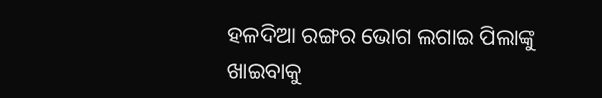ହଳଦିଆ ରଙ୍ଗର ଭୋଗ ଲଗାଇ ପିଲାଙ୍କୁ ଖାଇବାକୁ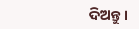ଦିଅନ୍ତୁ ।